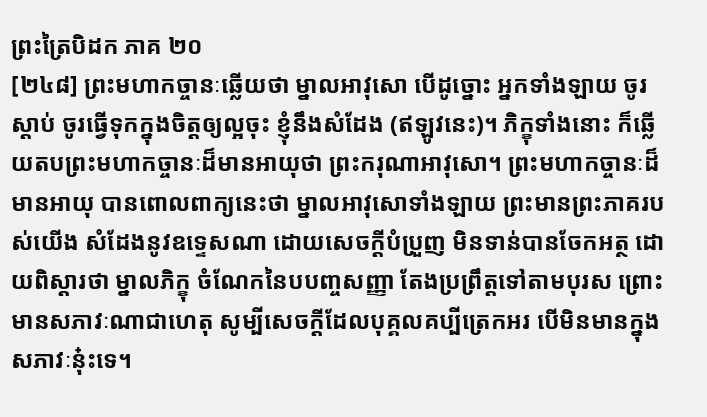ព្រះត្រៃបិដក ភាគ ២០
[២៤៨] ព្រះមហាកច្ចានៈឆ្លើយថា ម្នាលអាវុសោ បើដូច្នោះ អ្នកទាំងឡាយ ចូរស្តាប់ ចូរធ្វើទុកក្នុងចិត្តឲ្យល្អចុះ ខ្ញុំនឹងសំដែង (ឥឡូវនេះ)។ ភិក្ខុទាំងនោះ ក៏ឆ្លើយតបព្រះមហាកច្ចានៈដ៏មានអាយុថា ព្រះករុណាអាវុសោ។ ព្រះមហាកច្ចានៈដ៏មានអាយុ បានពោលពាក្យនេះថា ម្នាលអាវុសោទាំងឡាយ ព្រះមានព្រះភាគរបស់យើង សំដែងនូវឧទ្ទេសណា ដោយសេចក្តីបំប្រួញ មិនទាន់បានចែកអត្ថ ដោយពិស្តារថា ម្នាលភិក្ខុ ចំណែកនៃបបញ្ចសញ្ញា តែងប្រព្រឹត្តទៅតាមបុរស ព្រោះមានសភាវៈណាជាហេតុ សូម្បីសេចក្តីដែលបុគ្គលគប្បីត្រេកអរ បើមិនមានក្នុងសភាវៈនុ៎ះទេ។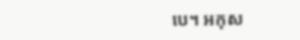បេ។ អកុស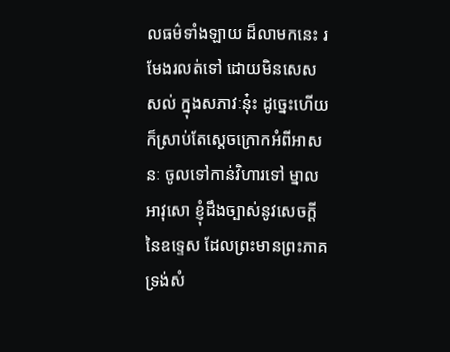លធម៌ទាំងឡាយ ដ៏លាមកនេះ រមែងរលត់ទៅ ដោយមិនសេសសល់ ក្នុងសភាវៈនុ៎ះ ដូច្នេះហើយ ក៏ស្រាប់តែស្តេចក្រោកអំពីអាសនៈ ចូលទៅកាន់វិហារទៅ ម្នាលអាវុសោ ខ្ញុំដឹងច្បាស់នូវសេចក្តីនៃឧទ្ទេស ដែលព្រះមានព្រះភាគ ទ្រង់សំ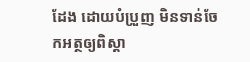ដែង ដោយបំប្រួញ មិនទាន់ចែកអត្ថឲ្យពិស្តា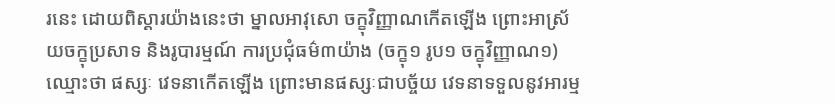រនេះ ដោយពិស្តារយ៉ាងនេះថា ម្នាលអាវុសោ ចក្ខុវិញ្ញាណកើតឡើង ព្រោះអាស្រ័យចក្ខុប្រសាទ និងរូបារម្មណ៍ ការប្រជុំធម៌៣យ៉ាង (ចក្ខុ១ រូប១ ចក្ខុវិញ្ញាណ១) ឈ្មោះថា ផស្សៈ វេទនាកើតឡើង ព្រោះមានផស្សៈជាបច្ច័យ វេទនាទទួលនូវអារម្ម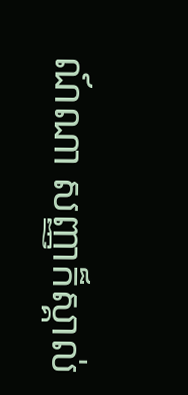ណ៍ណា សញ្ញាក៏ស្គាល់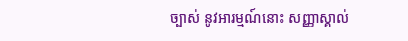ច្បាស់ នូវអារម្មណ៍នោះ សញ្ញាស្គាល់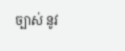ច្បាស់ នូវ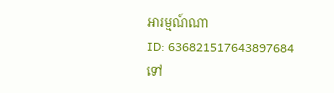អារម្មណ៍ណា
ID: 636821517643897684
ទៅ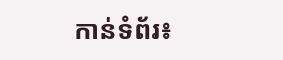កាន់ទំព័រ៖